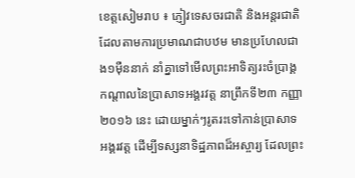ខេត្តសៀមរាប ៖ ភ្ញៀវទេសចរជាតិ និងអន្តរជាតិ ដែលតាមការប្រមាណជាបឋម មានប្រហែលជាង១ម៉ឺននាក់ នាំគ្នាទៅមើលព្រះអាទិត្យរះចំប្រាង្គកណ្តាលនៃប្រាសាទអង្គរវត្ត នាព្រឹកទី២៣ កញ្ញា ២០១៦ នេះ ដោយម្នាក់ៗរូតរះទៅកាន់ប្រាសាទអង្គរវត្ត ដើម្បីទស្សនាទិដ្ឋភាពដ៏អស្ចារ្យ ដែលព្រះ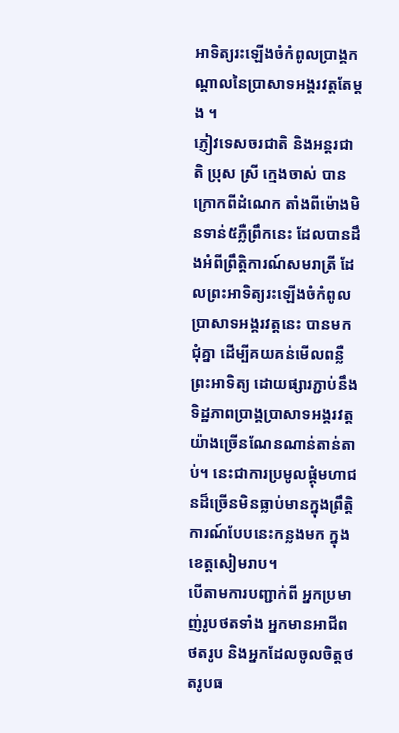អាទិត្យរះឡើងចំកំពូលប្រាង្គកណ្តាលនៃប្រាសាទអង្គរវត្តតែម្តង ។
ភ្ញៀវទេសចរជាតិ និងអន្តរជាតិ ប្រុស ស្រី ក្មេងចាស់ បានក្រោកពីដំណេក តាំងពីម៉ោងមិនទាន់៥ភ្លឺព្រឹកនេះ ដែលបានដឹងអំពីព្រឹត្តិការណ៍សមរាត្រី ដែលព្រះអាទិត្យរះឡើងចំកំពូលប្រាសាទអង្គរវត្តនេះ បានមកជុំគ្នា ដើម្បីគយគន់មើលពន្លឺព្រះអាទិត្យ ដោយផ្សារភ្ជាប់នឹងទិដ្ឋភាពប្រាង្គប្រាសាទអង្គរវត្តយ៉ាងច្រើនណែនណាន់តាន់តាប់។ នេះជាការប្រមូលផ្តុំមហាជនដ៏ច្រើនមិនធ្លាប់មានក្នុងព្រឹត្តិការណ៍បែបនេះកន្លងមក ក្នុងខេត្តសៀមរាប។
បើតាមការបញ្ជាក់ពី អ្នកប្រមាញ់រូបថតទាំង អ្នកមានអាជីពថតរូប និងអ្នកដែលចូលចិត្តថតរូបធ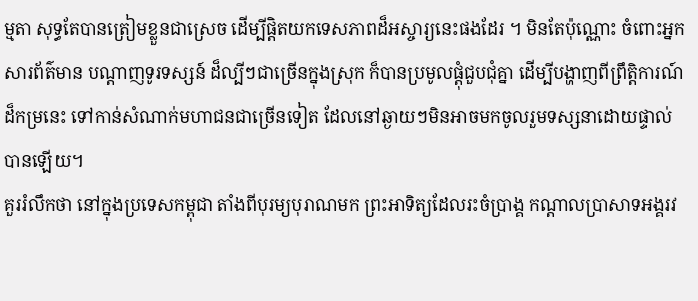ម្មតា សុទ្ធតែបានត្រៀមខ្លួនជាស្រេច ដើម្បីផ្តិតយកទេសភាពដ៏អស្ចារ្យនេះផងដែរ ។ មិនតែប៉ុណ្ណោះ ចំពោះអ្នកសារព័ត៌មាន បណ្តាញទូរទស្សន៍ ដ៏ល្បីៗជាច្រើនក្នុងស្រុក ក៏បានប្រមូលផ្តុំជួបជុំគ្នា ដើម្បីបង្ហាញពីព្រឹត្តិការណ៍ដ៏កម្រនេះ ទៅកាន់សំណាក់មហាជនជាច្រើនទៀត ដែលនៅឆ្ងាយៗមិនអាចមកចូលរួមទស្សនាដោយផ្ទាល់បានឡើយ។
គួររំលឹកថា នៅក្នុងប្រទេសកម្ពុជា តាំងពីបុរម្យបុរាណមក ព្រះអាទិត្យដែលរះចំប្រាង្គ កណ្តាលប្រាសាទអង្គរវ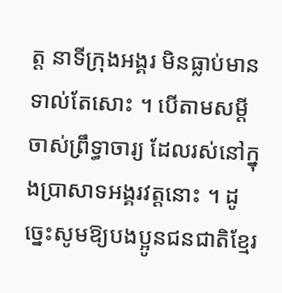ត្ត នាទីក្រុងអង្គរ មិនធ្លាប់មានទាល់តែសោះ ។ បើតាមសម្តីចាស់ព្រឹទ្ធាចារ្យ ដែលរស់នៅក្នុងប្រាសាទអង្គរវត្តនោះ ។ ដូច្នេះសូមឱ្យបងប្អូនជនជាតិខ្មែរ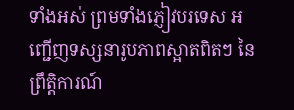ទាំងអស់ ព្រមទាំងភ្ញៀវបរទេស អញ្ជើញទស្សនារូបភាពស្អាតពិតៗ នៃព្រឹត្តិការណ៍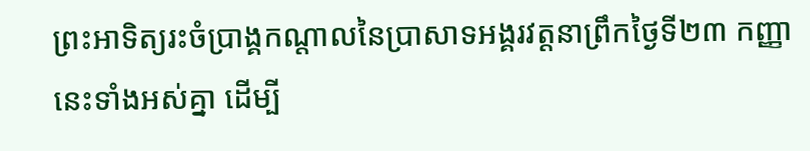ព្រះអាទិត្យរះចំប្រាង្គកណ្តាលនៃប្រាសាទអង្គរវត្តនាព្រឹកថ្ងៃទី២៣ កញ្ញា នេះទាំងអស់គ្នា ដើម្បី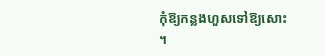កុំឱ្យកន្លងហួសទៅឱ្យសោះ ។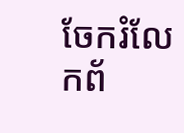ចែករំលែកព័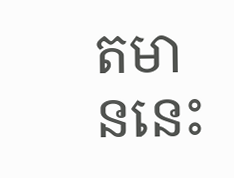តមាននេះ